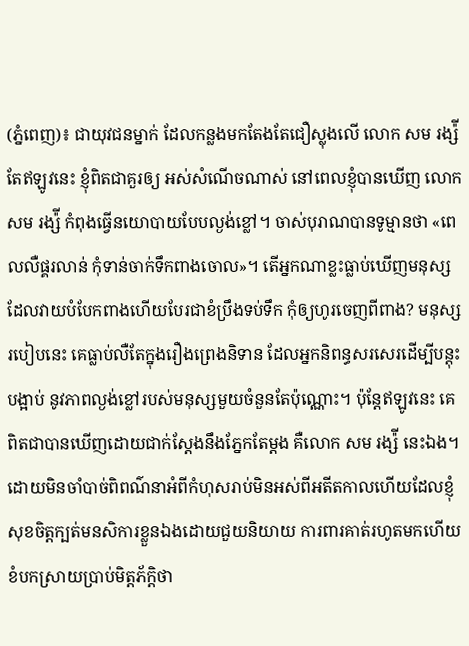(ភ្នំពេញ)៖ ជាយុវជនម្នាក់ ដែលកន្លងមកតែងតែជឿស្លុងលើ លោក សម រង្ស៉ី តែឥឡូវនេះ ខ្ញុំពិតជាគួរឲ្យ អស់សំណើចណាស់ នៅពេលខ្ញុំបានឃើញ លោក សម រង្ស៉ី កំពុងធ្វើនយោបាយបែបល្ងង់ខ្លៅ។ ចាស់បុរាណបានទូម្មានថា «ពេលលឺផ្គរលាន់ កុំទាន់ចាក់ទឹកពាងចោល»។ តើអ្នកណាខ្លះធ្លាប់ឃើញមនុស្សដែលវាយបំបែកពាងហើយបែរជាខំប្រឹងទប់ទឹក កុំឲ្យហូរចេញពីពាង? មនុស្សរបៀបនេះ គេធ្លាប់លឺតែក្នុងរឿងព្រេងនិទាន ដែលអ្នកនិពន្ធសរសេរដើម្បីបន្តុះបង្អាប់ នូវភាពល្ងង់ខ្លៅរបស់មនុស្សមួយចំនួនតែប៉ុណ្ណោះ។ ប៉ុន្តែឥឡូវនេះ គេពិតជាបានឃើញដោយជាក់ស្តែងនឹងភ្នែកតែម្តង គឺលោក សម រង្ស៉ី នេះឯង។
ដោយមិនចាំបាច់ពិពណ៌នាអំពីកំហុសរាប់មិនអស់ពីអតីតកាលហើយដែលខ្ញុំសុខចិត្តក្បត់មនសិការខ្លួនឯងដោយជួយនិយាយ ការពារគាត់រហូតមកហើយខំបកស្រាយប្រាប់មិត្តភ័ក្តិថា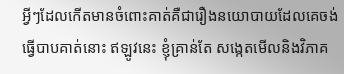អ្វីៗដែលកើតមានចំពោះគាត់គឺជារឿងនយោបាយដែលគេចង់ធ្វើបាបគាត់នោះ ឥឡូវនេះ ខ្ញុំគ្រាន់តែ សង្កេតមើលនិងវិភាគ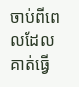ចាប់ពីពេលដែលគាត់ធ្វើ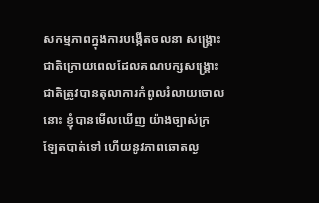សកម្មភាពក្នុងការបង្កើតចលនា សង្គ្រោះជាតិក្រោយពេលដែលគណបក្សសង្គ្រោះជាតិត្រូវបានតុលាការកំពូលរំលាយចោលនោះ ខ្ញុំបានមើលឃើញ យ៉ាងច្បាស់ក្រឡែតបាត់ទៅ ហើយនូវភាពឆោតល្ង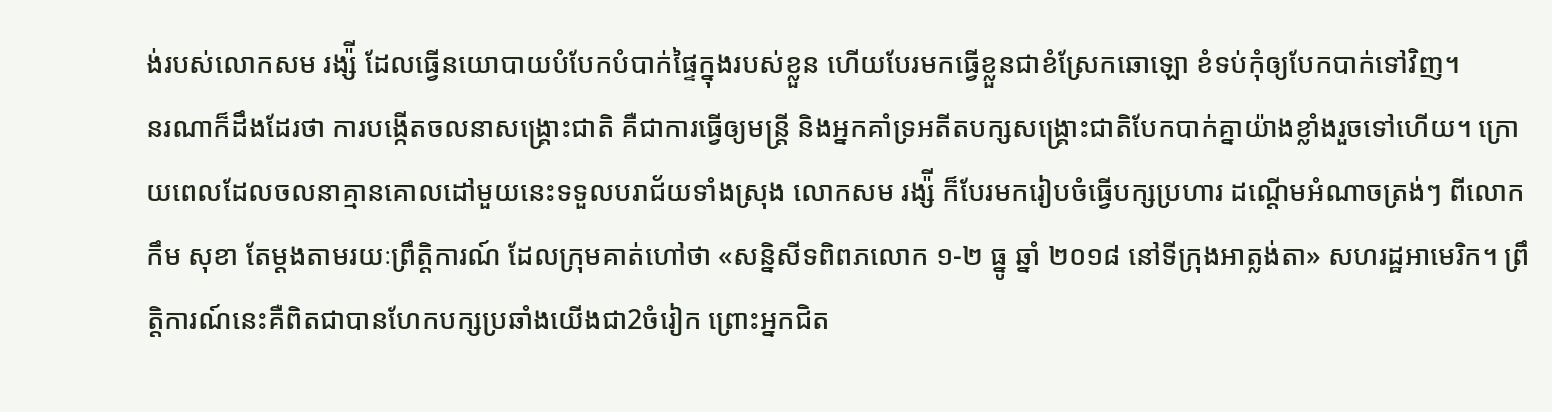ង់របស់លោកសម រង្ស៉ី ដែលធ្វើនយោបាយបំបែកបំបាក់ផ្ទៃក្នុងរបស់ខ្លួន ហើយបែរមកធ្វើខ្លួនជាខំស្រែកឆោឡោ ខំទប់កុំឲ្យបែកបាក់ទៅវិញ។
នរណាក៏ដឹងដែរថា ការបង្កើតចលនាសង្គ្រោះជាតិ គឺជាការធ្វើឲ្យមន្ត្រី និងអ្នកគាំទ្រអតីតបក្សសង្គ្រោះជាតិបែកបាក់គ្នាយ៉ាងខ្លាំងរួចទៅហើយ។ ក្រោយពេលដែលចលនាគ្មានគោលដៅមួយនេះទទួលបរាជ័យទាំងស្រុង លោកសម រង្ស៉ី ក៏បែរមករៀបចំធ្វើបក្សប្រហារ ដណ្តើមអំណាចត្រង់ៗ ពីលោក កឹម សុខា តែម្តងតាមរយៈព្រឹត្តិការណ៍ ដែលក្រុមគាត់ហៅថា «សន្និសីទពិពភលោក ១-២ ធ្នូ ឆ្នាំ ២០១៨ នៅទីក្រុងអាត្លង់តា» សហរដ្ឋអាមេរិក។ ព្រឹត្តិការណ៍នេះគឺពិតជាបានហែកបក្សប្រឆាំងយើងជា2ចំរៀក ព្រោះអ្នកជិត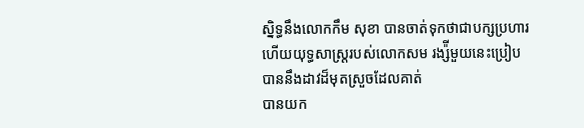ស្និទ្ធនឹងលោកកឹម សុខា បានចាត់ទុកថាជាបក្សប្រហារ ហើយយុទ្ធសាស្ត្ររបស់លោកសម រង្ស៉ីមួយនេះប្រៀបបាននឹងដាវដ៏មុតស្រួចដែលគាត់
បានយក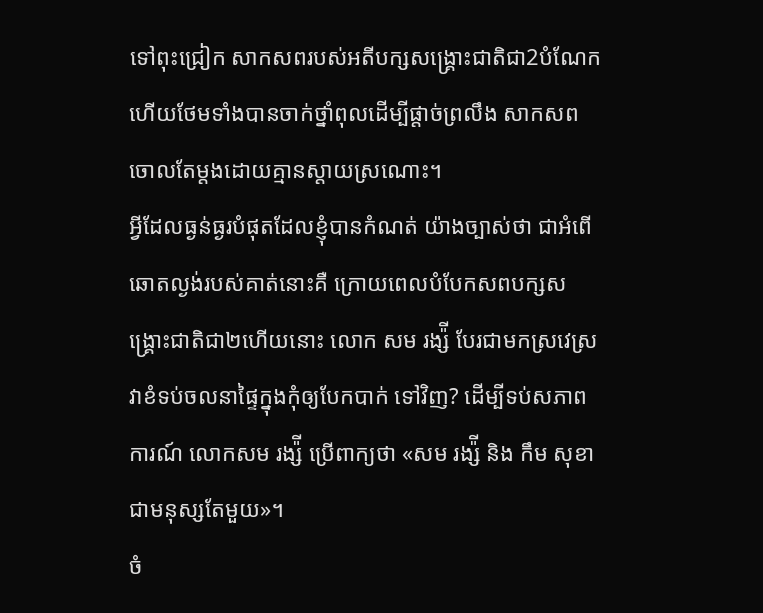ទៅពុះជ្រៀក សាកសពរបស់អតីបក្សសង្គ្រោះជាតិជា2បំណែក ហើយថែមទាំងបានចាក់ថ្នាំពុលដើម្បីផ្តាច់ព្រលឹង សាកសពចោលតែម្តងដោយគ្មានស្តាយស្រណោះ។
អ្វីដែលធ្ងន់ធ្ងរបំផុតដែលខ្ញុំបានកំណត់ យ៉ាងច្បាស់ថា ជាអំពើឆោតល្ងង់របស់គាត់នោះគឺ ក្រោយពេលបំបែកសពបក្សសង្គ្រោះជាតិជា២ហើយនោះ លោក សម រង្ស៉ី បែរជាមកស្រវេស្រវាខំទប់ចលនាផ្ទៃក្នុងកុំឲ្យបែកបាក់ ទៅវិញ? ដើម្បីទប់សភាពការណ៍ លោកសម រង្ស៉ី ប្រើពាក្យថា «សម រង្ស៉ី និង កឹម សុខា ជាមនុស្សតែមួយ»។
ចំ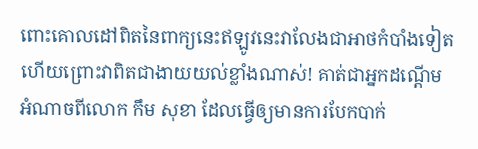ពោះគោលដៅពិតនៃពាក្យនេះឥឡូវនេះវាលែងជាអាថកំបាំងទៀតហើយព្រោះវាពិតជាងាយយល់ខ្លាំងណាស់! គាត់ជាអ្នកដណ្តើម អំណាចពីលោក កឹម សុខា ដែលធ្វើឲ្យមានការបែកបាក់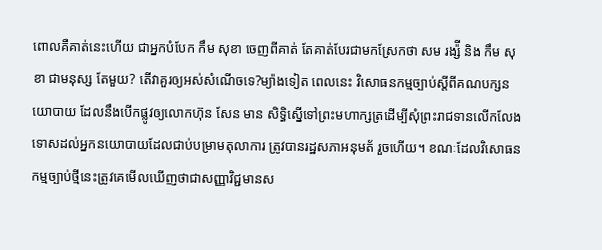ពោលគឺគាត់នេះហើយ ជាអ្នកបំបែក កឹម សុខា ចេញពីគាត់ តែគាត់បែរជាមកស្រែកថា សម រង្ស៉ី និង កឹម សុខា ជាមនុស្ស តែមួយ? តើវាគួរឲ្យអស់សំណើចទេ?ម្យ៉ាងទៀត ពេលនេះ វិសោធនកម្មច្បាប់ស្តីពីគណបក្សនយោបាយ ដែលនឹងបើកផ្លូវឲ្យលោកហ៊ុន សែន មាន សិទ្ធិស្នើទៅព្រះមហាក្សត្រដើម្បីសុំព្រះរាជទានលើកលែងទោសដល់អ្នកនយោបាយដែលជាប់បម្រាមតុលាការ ត្រូវបានរដ្ឋសភាអនុមត័ រួចហើយ។ ខណៈដែលវិសោធនកម្មច្បាប់ថ្មីនេះត្រូវគេមើលឃើញថាជាសញ្ញាវិជ្ជមានស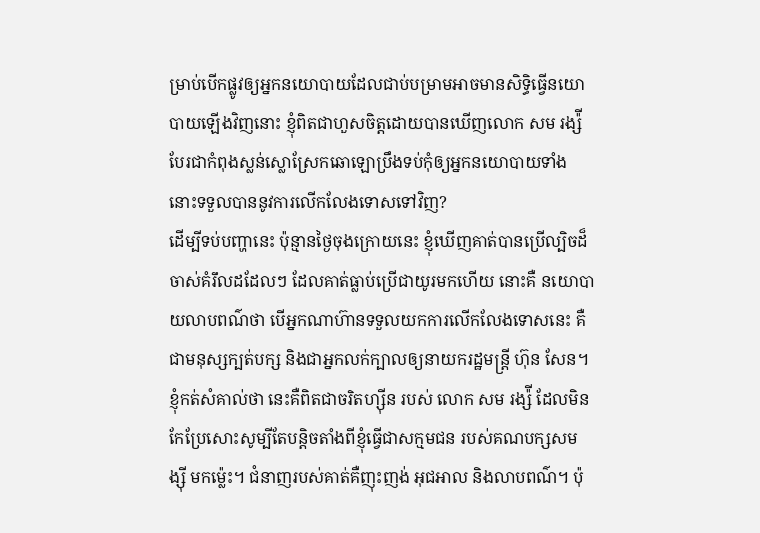ម្រាប់បើកផ្លូវឲ្យអ្នកនយោបាយដែលជាប់បម្រាមអាចមានសិទ្ធិធ្វើនយោបាយឡើងវិញនោះ ខ្ញុំពិតជាហួសចិត្តដោយបានឃើញលោក សម រង្ស៉ី បែរជាកំពុងស្លន់ស្លោស្រែកឆោឡោប្រឹងទប់កុំឲ្យអ្នកនយោបាយទាំង នោះទទួលបាននូវការលើកលែងទោសទៅវិញ?
ដើម្បីទប់បញ្ហានេះ ប៉ុន្មានថ្ងៃចុងក្រោយនេះ ខ្ញុំឃើញគាត់បានប្រើល្បិចដ៏ចាស់គំរឹលដដែលៗ ដែលគាត់ធ្លាប់ប្រើជាយូរមកហើយ នោះគឺ នយោបាយលាបពណ៌ថា បើអ្នកណាហ៊ានទទួលយកការលើកលែងទោសនេះ គឺជាមនុស្សក្បត់បក្ស និងជាអ្នកលក់ក្បាលឲ្យនាយករដ្ឋមន្ត្រី ហ៊ុន សែន។ ខ្ញុំកត់សំគាល់ថា នេះគឺពិតជាចរិតហ្ស៊ីន របស់ លោក សម រង្ស៉ី ដែលមិនកែប្រែសោះសូម្បីតែបន្តិចតាំងពីខ្ញុំធ្វើជាសក្មមជន របស់គណបក្សសម ង្ស៊ី មកម្ល៉េះ។ ជំនាញរបស់គាត់គឺញុះញង់ អុជអាល និងលាបពណ៌។ ប៉ុ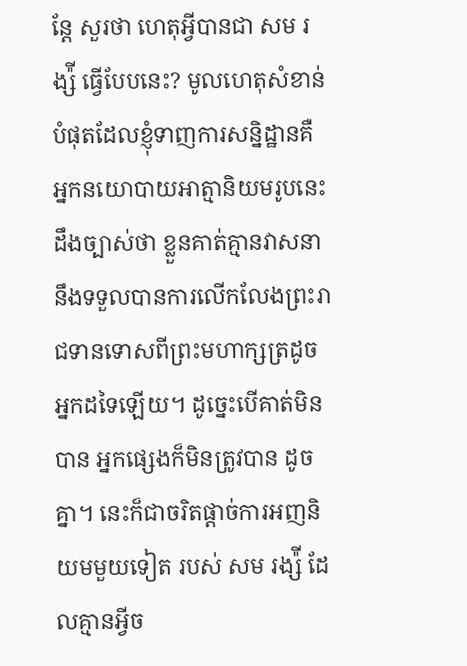ន្តែ សួរថា ហេតុអ្វីបានជា សម រង្ស៉ី ធ្វើបែបនេះ? មូលហេតុសំខាន់បំផុតដែលខ្ញុំទាញការសន្និដ្ឋានគឺ អ្នកនយោបាយអាត្មានិយមរូបនេះដឹងច្បាស់ថា ខ្លួនគាត់គ្មានវាសនានឹងទទួលបានការលើកលែងព្រះរាជទានទោសពីព្រះមហាក្សត្រដូច អ្នកដទៃឡើយ។ ដូច្នេះបើគាត់មិនបាន អ្នកផ្សេងក៏មិនត្រូវបាន ដូចគ្នា។ នេះក៏ជាចរិតផ្តាច់ការអញនិយមមួយទៀត របស់ សម រង្ស៉ី ដែលគ្មានអ្វីច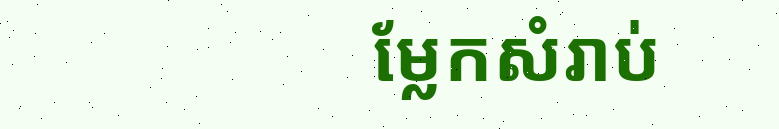ម្លែកសំរាប់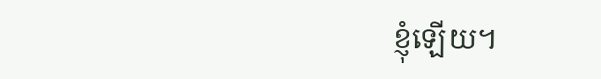ខ្ញុំឡើយ។